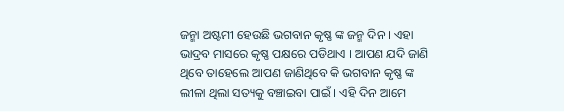ଜନ୍ମା ଅଷ୍ଟମୀ ହେଉଛି ଭଗବାନ କୃଷ୍ଣ ଙ୍କ ଜନ୍ମ ଦିନ । ଏହା ଭାଦ୍ରବ ମାସରେ କୃଷ୍ଣ ପକ୍ଷରେ ପଡିଥାଏ । ଆପଣ ଯଦି ଜାଣି ଥିବେ ତାହେଲେ ଆପଣ ଜାଣିଥିବେ କି ଭଗବାନ କୃଷ୍ଣ ଙ୍କ ଲୀଳା ଥିଲା ସତ୍ୟକୁ ବଞ୍ଚାଇବା ପାଇଁ । ଏହି ଦିନ ଆମେ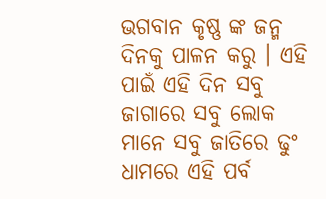ଭଗବାନ କୃଷ୍ଣ ଙ୍କ ଜନ୍ମ ଦିନକୁ ପାଳନ କରୁ । ଏହି ପାଇଁ ଏହି ଦିନ ସବୁ ଜାଗାରେ ସବୁ ଲୋକ ମାନେ ସବୁ ଜାତିରେ ଢୁଂ ଧାମରେ ଏହି ପର୍ବ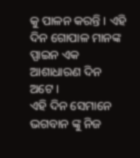କୁ ପାଳନ କରନ୍ତି । ଏହି ଦିନ ଗୋପାଳ ମାନଙ୍କ ପ୍ପାଇନ ଏକ ଆଶାଧାରଣ ଦିନ ଅଟେ ।
ଏହି ଦିନ ସେମାନେ ଭଗବାନ ଙ୍କୁ ନିଜ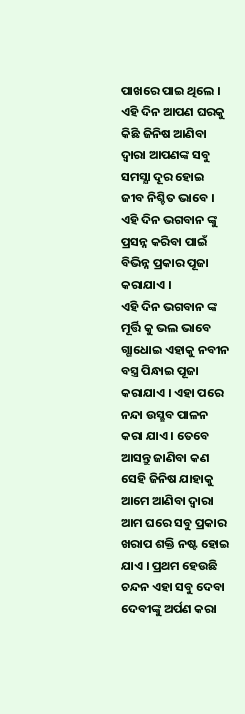ପାଖରେ ପାଇ ଥିଲେ । ଏହି ଦିନ ଆପଣ ଘରକୁ କିଛି ଜିନିଷ ଆଣିବା ଦ୍ଵାରା ଆପଣଙ୍କ ସବୁ ସମସ୍ଯା ଦୂର ହୋଇ ଜୀବ ନିଶ୍ଚିତ ଭାବେ । ଏହି ଦିନ ଭଗବାନ ଙ୍କୁ ପ୍ରସନ୍ନ କରିବା ପାଇଁ ବିଭିନ୍ନ ପ୍ରକାର ପୂଜା କରାଯାଏ ।
ଏହି ଦିନ ଭଗବାନ ଙ୍କ ମୂର୍ତ୍ତି କୁ ଭଲ ଭାବେ ଗ୍ଗାଧୋଇ ଏହାକୁ ନବୀନ ବସ୍ତ୍ର ପିନ୍ଧାଇ ପୂଜା କରାଯାଏ । ଏହା ପରେ ନନ୍ଦା ଉସ୍ଛବ ପାଳନ କରା ଯାଏ । ତେବେ ଆସନ୍ତୁ ଜାଣିବା କଣ ସେହି ଜିନିଷ ଯାହାକୁ ଆମେ ଆଣିବା ଦ୍ଵାରା ଆମ ଘରେ ସବୁ ପ୍ରକାର ଖରାପ ଶକ୍ତି ନଷ୍ଟ ହୋଇ ଯାଏ । ପ୍ରଥମ ହେଉଛି ଚନ୍ଦନ ଏହା ସବୁ ଦେବା ଦେବୀଙ୍କୁ ଅର୍ପଣ କରା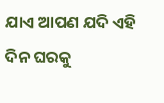ଯାଏ ଆପଣ ଯଦି ଏହି ଦିନ ଘରକୁ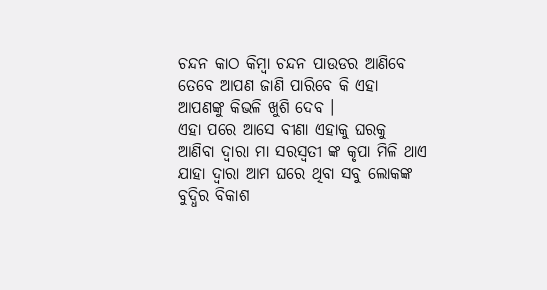ଚନ୍ଦନ କାଠ କିମ୍ବା ଚନ୍ଦନ ପାଉଡର ଆଣିବେ ତେବେ ଆପଣ ଜାଣି ପାରିବେ କି ଏହା ଆପଣଙ୍କୁ କିଭଳି ଖୁଶି ଦେବ ।
ଏହା ପରେ ଆସେ ବୀଣା ଏହାକୁ ଘରକୁ ଆଣିବା ଦ୍ଵାରା ମା ସରସ୍ଵତୀ ଙ୍କ କୃପା ମିଳି ଥାଏ ଯାହା ଦ୍ଵାରା ଆମ ଘରେ ଥିବା ସବୁ ଲୋକଙ୍କ ବୁଦ୍ଧିର ବିକାଶ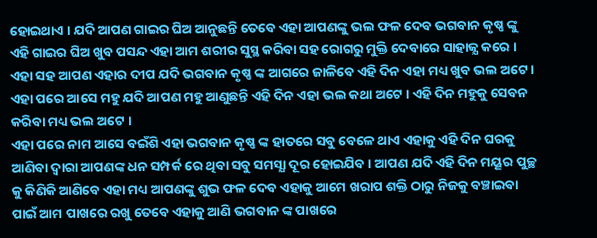ହୋଇଥାଏ । ଯଦି ଆପଣ ଗାଇର ଘିଅ ଆନୁଛନ୍ତି ତେବେ ଏହା ଆପଣଙ୍କୁ ଭଲ ଫଳ ଦେବ ଭଗବାନ କୃଷ୍ଣ ଙ୍କୁ ଏହି ଗାଇର ଘିଅ ଖୁବ ପସନ୍ଦ ଏହା ଆମ ଶରୀର ସୁସ୍ଥ କରିବା ସହ ରୋଗରୁ ମୁକ୍ତି ଦେବାରେ ସାହାଜ୍ଯ କରେ । ଏହା ସହ ଆପଣ ଏହାର ଦୀପ ଯଦି ଭଗବାନ କୃଷ୍ଣ ଙ୍କ ଆଗରେ ଜାଳିବେ ଏହି ଦିନ ଏହା ମଧ୍ୟ ଖୁବ ଭଲ ଅଟେ । ଏହା ପରେ ଆସେ ମହୁ ଯଦି ଆପଣ ମହୁ ଆଣୁଛନ୍ତି ଏହି ଦିନ ଏହା ଭଲ କଥା ଅଟେ । ଏହି ଦିନ ମହୁକୁ ସେବନ କରିବା ମଧ୍ୟ ଭଲ ଅଟେ ।
ଏହା ପରେ ନାମ ଆସେ ବଇଁଶି ଏହା ଭଗବାନ କୃଷ୍ଣ ଙ୍କ ହାତରେ ସବୁ ବେଳେ ଥାଏ ଏହାକୁ ଏହି ଦିନ ଘରକୁ ଆଣିବା ଦ୍ଵାରା ଆପଣଙ୍କ ଧନ ସମ୍ପର୍କ ରେ ଥିବା ସବୁ ସମସ୍ଯା ଦୂର ହୋଇଯିବ । ଆପଣ ଯଦି ଏହି ଦିନ ମୟୂର ପୁଚ୍ଛ କୁ କିଣିକି ଆଣିବେ ଏହା ମଧ୍ୟ ଆପଣଙ୍କୁ ଶୁଭ ଫଳ ଦେବ ଏହାକୁ ଆମେ ଖରାପ ଶକ୍ତି ଠାରୁ ନିଜକୁ ବଞ୍ଚାଇବା ପାଇଁ ଆମ ପାଖରେ ରଖୁ ତେବେ ଏହାକୁ ଆଣି ଭଗବାନ ଙ୍କ ପାଖରେ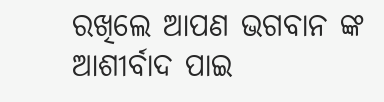ରଖିଲେ ଆପଣ ଭଗବାନ ଙ୍କ ଆଶୀର୍ବାଦ ପାଇ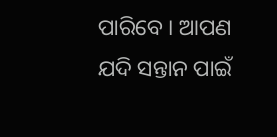ପାରିବେ । ଆପଣ ଯଦି ସନ୍ତାନ ପାଇଁ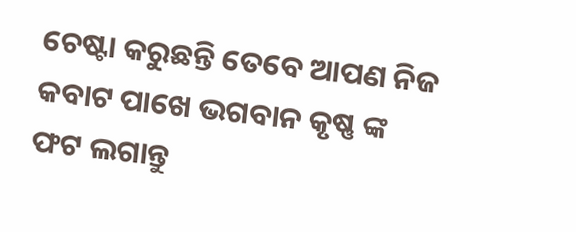ଚେଷ୍ଟା କରୁଛନ୍ତି ତେବେ ଆପଣ ନିଜ କବାଟ ପାଖେ ଭଗବାନ କୃଷ୍ଣ ଙ୍କ ଫଟ ଲଗାନ୍ତୁ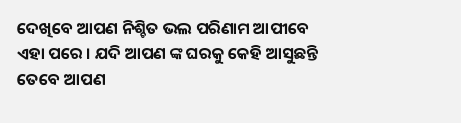ଦେଖିବେ ଆପଣ ନିଶ୍ଚିତ ଭଲ ପରିଣାମ ଆପୀବେ ଏହା ପରେ । ଯଦି ଆପଣ ଙ୍କ ଘରକୁ କେହି ଆସୁଛନ୍ତି ତେବେ ଆପଣ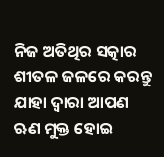ନିଜ ଅତିଥିର ସତ୍କାର ଶୀତଳ ଜଳରେ କରନ୍ତୁ ଯାହା ଦ୍ଵାରା ଆପଣ ଋଣ ମୁକ୍ତ ହୋଇ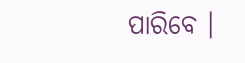ପାରିବେ ।